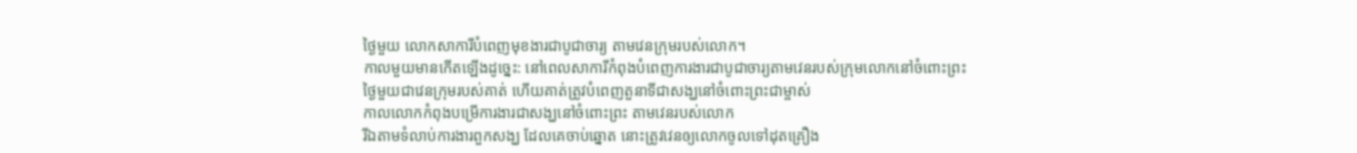ថ្ងៃមួយ លោកសាការីបំពេញមុខងារជាបូជាចារ្យ តាមវេនក្រុមរបស់លោក។
កាលមួយមានកើតឡើងដូច្នេះ: នៅពេលសាការីកំពុងបំពេញការងារជាបូជាចារ្យតាមវេនរបស់ក្រុមលោកនៅចំពោះព្រះ
ថ្ងៃមួយជាវេនក្រុមរបស់គាត់ ហើយគាត់ត្រូវបំពេញតួនាទីជាសង្ឃនៅចំពោះព្រះជាម្ចាស់
កាលលោកកំពុងបម្រើការងារជាសង្ឃនៅចំពោះព្រះ តាមវេនរបស់លោក
រីឯតាមទំលាប់ការងារពួកសង្ឃ ដែលគេចាប់ឆ្នោត នោះត្រូវវេនឲ្យលោកចូលទៅដុតគ្រឿង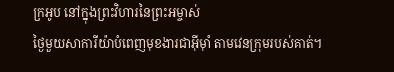ក្រអូប នៅក្នុងព្រះវិហារនៃព្រះអម្ចាស់
ថ្ងៃមួយសាការីយ៉ាបំពេញមុខងារជាអ៊ីម៉ាំ តាមវេនក្រុមរបស់គាត់។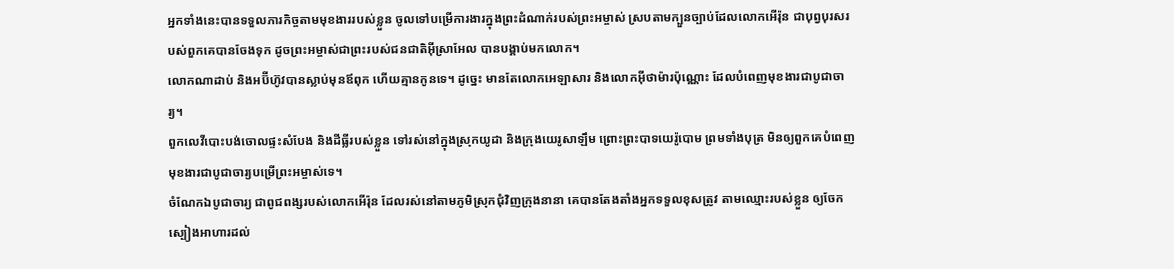អ្នកទាំងនេះបានទទួលភារកិច្ចតាមមុខងាររបស់ខ្លួន ចូលទៅបម្រើការងារក្នុងព្រះដំណាក់របស់ព្រះអម្ចាស់ ស្របតាមក្បួនច្បាប់ដែលលោកអើរ៉ុន ជាបុព្វបុរសរបស់ពួកគេបានចែងទុក ដូចព្រះអម្ចាស់ជាព្រះរបស់ជនជាតិអ៊ីស្រាអែល បានបង្គាប់មកលោក។
លោកណាដាប់ និងអប៊ីហ៊ូវបានស្លាប់មុនឪពុក ហើយគ្មានកូនទេ។ ដូច្នេះ មានតែលោកអេឡាសារ និងលោកអ៊ីថាម៉ារប៉ុណ្ណោះ ដែលបំពេញមុខងារជាបូជាចារ្យ។
ពួកលេវីបោះបង់ចោលផ្ទះសំបែង និងដីធ្លីរបស់ខ្លួន ទៅរស់នៅក្នុងស្រុកយូដា និងក្រុងយេរូសាឡឹម ព្រោះព្រះបាទយេរ៉ូបោម ព្រមទាំងបុត្រ មិនឲ្យពួកគេបំពេញមុខងារជាបូជាចារ្យបម្រើព្រះអម្ចាស់ទេ។
ចំណែកឯបូជាចារ្យ ជាពូជពង្សរបស់លោកអើរ៉ុន ដែលរស់នៅតាមភូមិស្រុកជុំវិញក្រុងនានា គេបានតែងតាំងអ្នកទទួលខុសត្រូវ តាមឈ្មោះរបស់ខ្លួន ឲ្យចែកស្បៀងអាហារដល់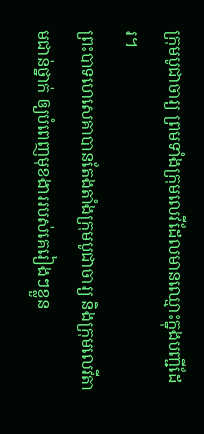ក្រុមបូជាចារ្យ ព្រមទាំងក្រុមលេវីដែលមានឈ្មោះក្នុងបញ្ជីដែរ។
ព្រះបាទហេសេគាបានតែងតាំងក្រុមបូជាចារ្យ និងក្រុមលេវីតាមជាន់ថ្នាក់ ឲ្យបំពេញមុខងាររបស់គេរៀងៗខ្លួន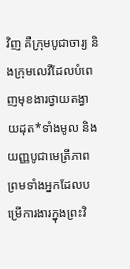វិញ គឺក្រុមបូជាចារ្យ និងក្រុមលេវីដែលបំពេញមុខងារថ្វាយតង្វាយដុត*ទាំងមូល និងយញ្ញបូជាមេត្រីភាព ព្រមទាំងអ្នកដែលបម្រើការងារក្នុងព្រះវិ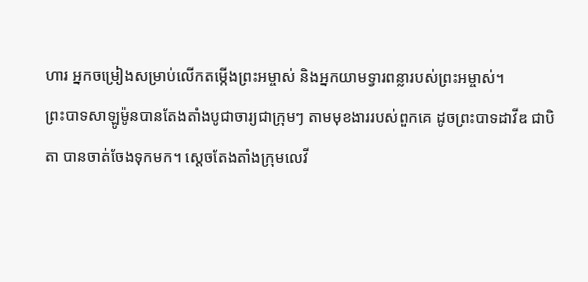ហារ អ្នកចម្រៀងសម្រាប់លើកតម្កើងព្រះអម្ចាស់ និងអ្នកយាមទ្វារពន្លារបស់ព្រះអម្ចាស់។
ព្រះបាទសាឡូម៉ូនបានតែងតាំងបូជាចារ្យជាក្រុមៗ តាមមុខងាររបស់ពួកគេ ដូចព្រះបាទដាវីឌ ជាបិតា បានចាត់ចែងទុកមក។ ស្ដេចតែងតាំងក្រុមលេវី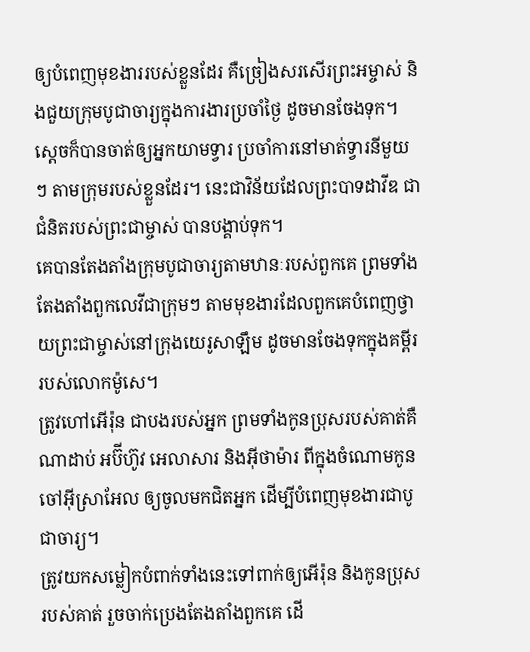ឲ្យបំពេញមុខងាររបស់ខ្លួនដែរ គឺច្រៀងសរសើរព្រះអម្ចាស់ និងជួយក្រុមបូជាចារ្យក្នុងការងារប្រចាំថ្ងៃ ដូចមានចែងទុក។ ស្ដេចក៏បានចាត់ឲ្យអ្នកយាមទ្វារ ប្រចាំការនៅមាត់ទ្វារនីមួយៗ តាមក្រុមរបស់ខ្លួនដែរ។ នេះជាវិន័យដែលព្រះបាទដាវីឌ ជាជំនិតរបស់ព្រះជាម្ចាស់ បានបង្គាប់ទុក។
គេបានតែងតាំងក្រុមបូជាចារ្យតាមឋានៈរបស់ពួកគេ ព្រមទាំងតែងតាំងពួកលេវីជាក្រុមៗ តាមមុខងារដែលពួកគេបំពេញថ្វាយព្រះជាម្ចាស់នៅក្រុងយេរូសាឡឹម ដូចមានចែងទុកក្នុងគម្ពីររបស់លោកម៉ូសេ។
ត្រូវហៅអើរ៉ុន ជាបងរបស់អ្នក ព្រមទាំងកូនប្រុសរបស់គាត់គឺ ណាដាប់ អប៊ីហ៊ូវ អេលាសារ និងអ៊ីថាម៉ារ ពីក្នុងចំណោមកូនចៅអ៊ីស្រាអែល ឲ្យចូលមកជិតអ្នក ដើម្បីបំពេញមុខងារជាបូជាចារ្យ។
ត្រូវយកសម្លៀកបំពាក់ទាំងនេះទៅពាក់ឲ្យអើរ៉ុន និងកូនប្រុសរបស់គាត់ រួចចាក់ប្រេងតែងតាំងពួកគេ ដើ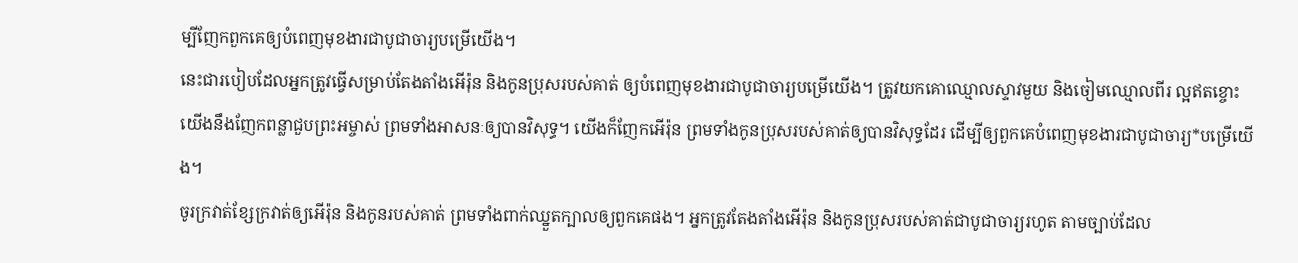ម្បីញែកពួកគេឲ្យបំពេញមុខងារជាបូជាចារ្យបម្រើយើង។
នេះជារបៀបដែលអ្នកត្រូវធ្វើសម្រាប់តែងតាំងអើរ៉ុន និងកូនប្រុសរបស់គាត់ ឲ្យបំពេញមុខងារជាបូជាចារ្យបម្រើយើង។ ត្រូវយកគោឈ្មោលស្ទាវមួយ និងចៀមឈ្មោលពីរ ល្អឥតខ្ចោះ
យើងនឹងញែកពន្លាជួបព្រះអម្ចាស់ ព្រមទាំងអាសនៈឲ្យបានវិសុទ្ធ។ យើងក៏ញែកអើរ៉ុន ព្រមទាំងកូនប្រុសរបស់គាត់ឲ្យបានវិសុទ្ធដែរ ដើម្បីឲ្យពួកគេបំពេញមុខងារជាបូជាចារ្យ*បម្រើយើង។
ចូរក្រវាត់ខ្សែក្រវាត់ឲ្យអើរ៉ុន និងកូនរបស់គាត់ ព្រមទាំងពាក់ឈ្នួតក្បាលឲ្យពួកគេផង។ អ្នកត្រូវតែងតាំងអើរ៉ុន និងកូនប្រុសរបស់គាត់ជាបូជាចារ្យរហូត តាមច្បាប់ដែល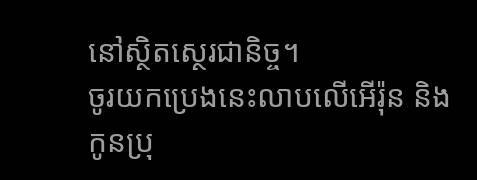នៅស្ថិតស្ថេរជានិច្ច។
ចូរយកប្រេងនេះលាបលើអើរ៉ុន និងកូនប្រុ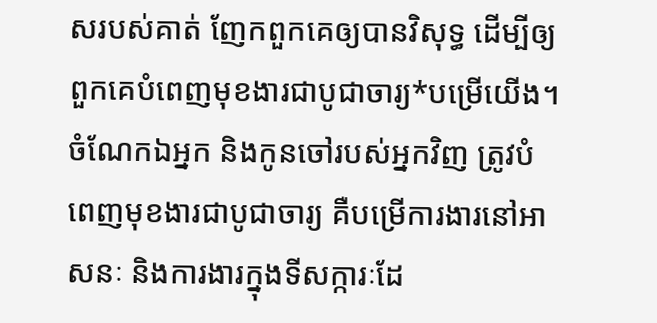សរបស់គាត់ ញែកពួកគេឲ្យបានវិសុទ្ធ ដើម្បីឲ្យពួកគេបំពេញមុខងារជាបូជាចារ្យ*បម្រើយើង។
ចំណែកឯអ្នក និងកូនចៅរបស់អ្នកវិញ ត្រូវបំពេញមុខងារជាបូជាចារ្យ គឺបម្រើការងារនៅអាសនៈ និងការងារក្នុងទីសក្ការៈដែ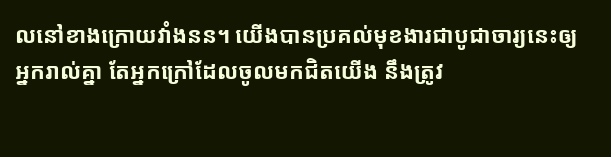លនៅខាងក្រោយវាំងនន។ យើងបានប្រគល់មុខងារជាបូជាចារ្យនេះឲ្យអ្នករាល់គ្នា តែអ្នកក្រៅដែលចូលមកជិតយើង នឹងត្រូវ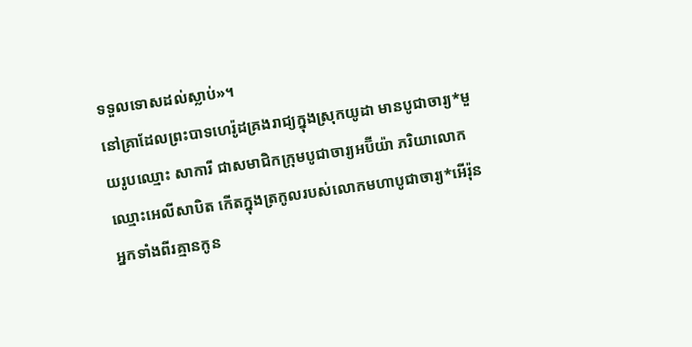ទទួលទោសដល់ស្លាប់»។
នៅគ្រាដែលព្រះបាទហេរ៉ូដគ្រងរាជ្យក្នុងស្រុកយូដា មានបូជាចារ្យ*មួយរូបឈ្មោះ សាការី ជាសមាជិកក្រុមបូជាចារ្យអប៊ីយ៉ា ភរិយាលោកឈ្មោះអេលីសាបិត កើតក្នុងត្រកូលរបស់លោកមហាបូជាចារ្យ*អើរ៉ុន
អ្នកទាំងពីរគ្មានកូន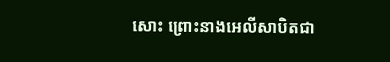សោះ ព្រោះនាងអេលីសាបិតជា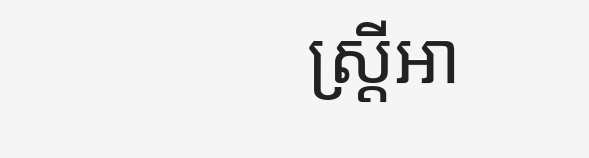ស្ត្រីអា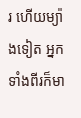រ ហើយម្យ៉ាងទៀត អ្នកទាំងពីរក៏មា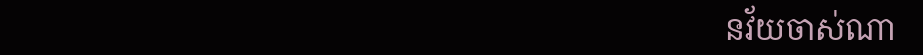នវ័យចាស់ណា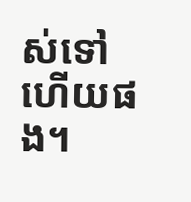ស់ទៅហើយផង។